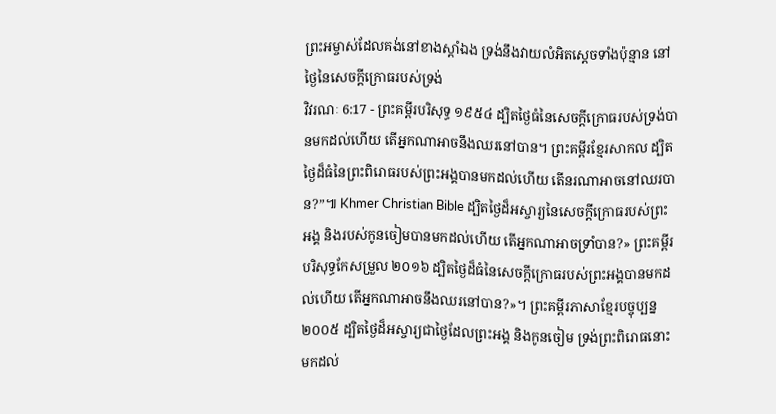ព្រះអម្ចាស់ដែលគង់នៅខាងស្តាំឯង ទ្រង់នឹងវាយលំអិតស្តេចទាំងប៉ុន្មាន នៅថ្ងៃនៃសេចក្ដីក្រោធរបស់ទ្រង់
វិវរណៈ 6:17 - ព្រះគម្ពីរបរិសុទ្ធ ១៩៥៤ ដ្បិតថ្ងៃធំនៃសេចក្ដីក្រោធរបស់ទ្រង់បានមកដល់ហើយ តើអ្នកណាអាចនឹងឈរនៅបាន។ ព្រះគម្ពីរខ្មែរសាកល ដ្បិតថ្ងៃដ៏ធំនៃព្រះពិរោធរបស់ព្រះអង្គបានមកដល់ហើយ តើនរណាអាចនៅឈរបាន?”៕ Khmer Christian Bible ដ្បិតថ្ងៃដ៏អស្ចារ្យនៃសេចក្ដីក្រោធរបស់ព្រះអង្គ និងរបស់កូនចៀមបានមកដល់ហើយ តើអ្នកណាអាចទ្រាំបាន?» ព្រះគម្ពីរបរិសុទ្ធកែសម្រួល ២០១៦ ដ្បិតថ្ងៃដ៏ធំនៃសេចក្ដីក្រោធរបស់ព្រះអង្គបានមកដល់ហើយ តើអ្នកណាអាចនឹងឈរនៅបាន?»។ ព្រះគម្ពីរភាសាខ្មែរបច្ចុប្បន្ន ២០០៥ ដ្បិតថ្ងៃដ៏អស្ចារ្យជាថ្ងៃដែលព្រះអង្គ និងកូនចៀម ទ្រង់ព្រះពិរោធនោះ មកដល់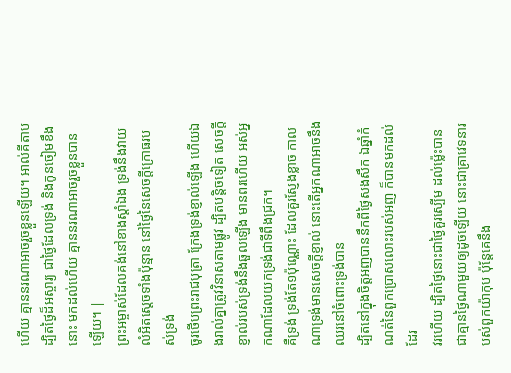ហើយ គ្មាននរណាអាចរួចខ្លួនឡើយ។ អាល់គីតាប ដ្បិតថ្ងៃដ៏អស្ចារ្យ ជាថ្ងៃដែលទ្រង់ និងកូនចៀមខឹងនោះ មកដល់ហើយ គ្មាននរណាអាចរួចខ្លួនបានឡើយ។ |
ព្រះអម្ចាស់ដែលគង់នៅខាងស្តាំឯង ទ្រង់នឹងវាយលំអិតស្តេចទាំងប៉ុន្មាន នៅថ្ងៃនៃសេចក្ដីក្រោធរបស់ទ្រង់
ចូរថើបព្រះរាជបុត្រា ក្រែងទ្រង់ខ្ញាល់ឡើង ហើយឯងរាល់គ្នាត្រូវវិនាសតាមផ្លូវ ដ្បិតបន្តិចទៀត សេចក្ដីខ្ញាល់របស់ទ្រង់នឹងឆួលឡើង មានពរហើយ អស់អ្នកណាដែលយកទ្រង់ជាទីពឹងជ្រក។
គឺទ្រង់ ទ្រង់តែ១ប៉ុណ្ណោះ ដែលគួរស្ញែងខ្លាច កាលណាទ្រង់មានសេចក្ដីខ្ញាល់ នោះតើអ្នកណាអាចនឹងឈរនៅចំពោះទ្រង់បាន
ដ្បិតនៅក្នុងចិត្តអញបាននឹកពីថ្ងៃសងសឹក ឯឆ្នាំកំណត់នៃពួកប្រោសលោះរបស់អញ ក៏បានមកដល់ដែរ
វរហើយ ដ្បិតថ្ងៃនោះជាថ្ងៃគួរស្បើម ដល់ម៉្លេះបានជាគ្មានថ្ងៃណាមួយឲ្យដូចឡើយ នោះជាគ្រាវេទនារបស់ពួកយ៉ាកុប ប៉ុន្តែគេនឹង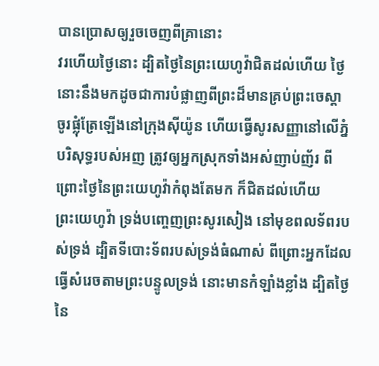បានប្រោសឲ្យរួចចេញពីគ្រានោះ
វរហើយថ្ងៃនោះ ដ្បិតថ្ងៃនៃព្រះយេហូវ៉ាជិតដល់ហើយ ថ្ងៃនោះនឹងមកដូចជាការបំផ្លាញពីព្រះដ៏មានគ្រប់ព្រះចេស្តា
ចូរផ្លុំត្រែឡើងនៅក្រុងស៊ីយ៉ូន ហើយធ្វើសូរសញ្ញានៅលើភ្នំបរិសុទ្ធរបស់អញ ត្រូវឲ្យអ្នកស្រុកទាំងអស់ញាប់ញ័រ ពីព្រោះថ្ងៃនៃព្រះយេហូវ៉ាកំពុងតែមក ក៏ជិតដល់ហើយ
ព្រះយេហូវ៉ា ទ្រង់បញ្ចេញព្រះសូរសៀង នៅមុខពលទ័ពរបស់ទ្រង់ ដ្បិតទីបោះទ័ពរបស់ទ្រង់ធំណាស់ ពីព្រោះអ្នកដែលធ្វើសំរេចតាមព្រះបន្ទូលទ្រង់ នោះមានកំឡាំងខ្លាំង ដ្បិតថ្ងៃនៃ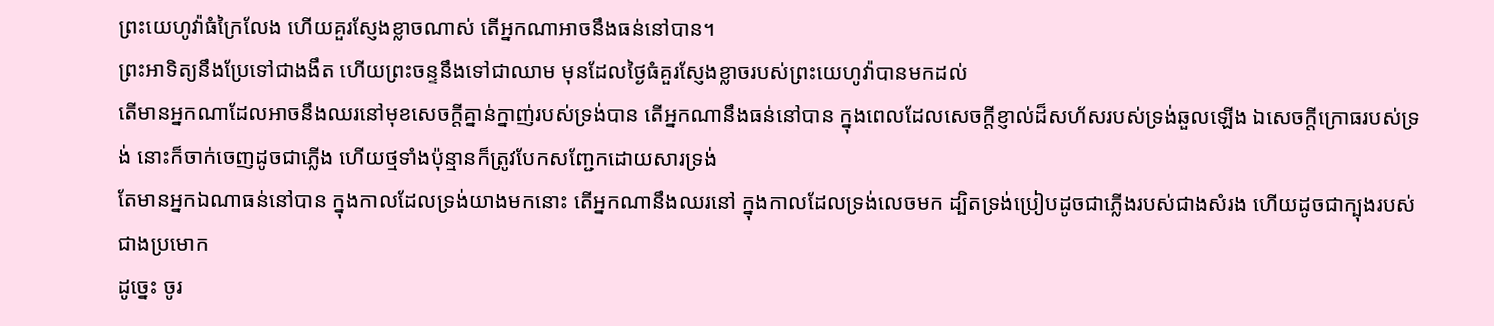ព្រះយេហូវ៉ាធំក្រៃលែង ហើយគួរស្ញែងខ្លាចណាស់ តើអ្នកណាអាចនឹងធន់នៅបាន។
ព្រះអាទិត្យនឹងប្រែទៅជាងងឹត ហើយព្រះចន្ទនឹងទៅជាឈាម មុនដែលថ្ងៃធំគួរស្ញែងខ្លាចរបស់ព្រះយេហូវ៉ាបានមកដល់
តើមានអ្នកណាដែលអាចនឹងឈរនៅមុខសេចក្ដីគ្នាន់ក្នាញ់របស់ទ្រង់បាន តើអ្នកណានឹងធន់នៅបាន ក្នុងពេលដែលសេចក្ដីខ្ញាល់ដ៏សហ័សរបស់ទ្រង់ឆួលឡើង ឯសេចក្ដីក្រោធរបស់ទ្រង់ នោះក៏ចាក់ចេញដូចជាភ្លើង ហើយថ្មទាំងប៉ុន្មានក៏ត្រូវបែកសញ្ជែកដោយសារទ្រង់
តែមានអ្នកឯណាធន់នៅបាន ក្នុងកាលដែលទ្រង់យាងមកនោះ តើអ្នកណានឹងឈរនៅ ក្នុងកាលដែលទ្រង់លេចមក ដ្បិតទ្រង់ប្រៀបដូចជាភ្លើងរបស់ជាងសំរង ហើយដូចជាក្បុងរបស់ជាងប្រមោក
ដូច្នេះ ចូរ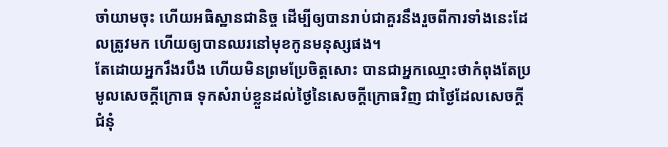ចាំយាមចុះ ហើយអធិស្ឋានជានិច្ច ដើម្បីឲ្យបានរាប់ជាគួរនឹងរួចពីការទាំងនេះដែលត្រូវមក ហើយឲ្យបានឈរនៅមុខកូនមនុស្សផង។
តែដោយអ្នករឹងរបឹង ហើយមិនព្រមប្រែចិត្តសោះ បានជាអ្នកឈ្មោះថាកំពុងតែប្រមូលសេចក្ដីក្រោធ ទុកសំរាប់ខ្លួនដល់ថ្ងៃនៃសេចក្ដីក្រោធវិញ ជាថ្ងៃដែលសេចក្ដីជំនុំ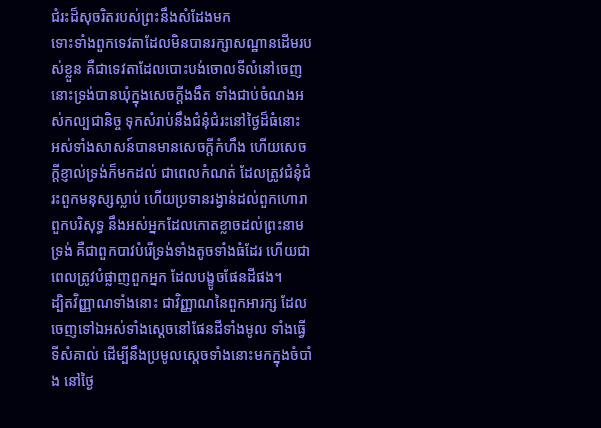ជំរះដ៏សុចរិតរបស់ព្រះនឹងសំដែងមក
ទោះទាំងពួកទេវតាដែលមិនបានរក្សាសណ្ឋានដើមរបស់ខ្លួន គឺជាទេវតាដែលបោះបង់ចោលទីលំនៅចេញ នោះទ្រង់បានឃុំក្នុងសេចក្ដីងងឹត ទាំងជាប់ចំណងអស់កល្បជានិច្ច ទុកសំរាប់នឹងជំនុំជំរះនៅថ្ងៃដ៏ធំនោះ
អស់ទាំងសាសន៍បានមានសេចក្ដីកំហឹង ហើយសេចក្ដីខ្ញាល់ទ្រង់ក៏មកដល់ ជាពេលកំណត់ ដែលត្រូវជំនុំជំរះពួកមនុស្សស្លាប់ ហើយប្រទានរង្វាន់ដល់ពួកហោរា ពួកបរិសុទ្ធ នឹងអស់អ្នកដែលកោតខ្លាចដល់ព្រះនាមទ្រង់ គឺជាពួកបាវបំរើទ្រង់ទាំងតូចទាំងធំដែរ ហើយជាពេលត្រូវបំផ្លាញពួកអ្នក ដែលបង្ខូចផែនដីផង។
ដ្បិតវិញ្ញាណទាំងនោះ ជាវិញ្ញាណនៃពួកអារក្ស ដែលចេញទៅឯអស់ទាំងស្តេចនៅផែនដីទាំងមូល ទាំងធ្វើទីសំគាល់ ដើម្បីនឹងប្រមូលស្តេចទាំងនោះមកក្នុងចំបាំង នៅថ្ងៃ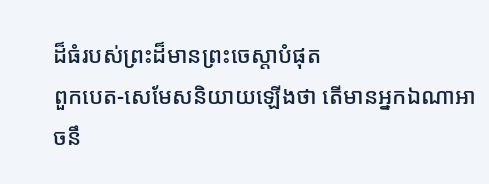ដ៏ធំរបស់ព្រះដ៏មានព្រះចេស្តាបំផុត
ពួកបេត-សេមែសនិយាយឡើងថា តើមានអ្នកឯណាអាចនឹ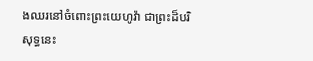ងឈរនៅចំពោះព្រះយេហូវ៉ា ជាព្រះដ៏បរិសុទ្ធនេះ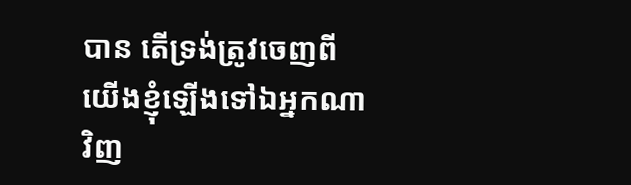បាន តើទ្រង់ត្រូវចេញពីយើងខ្ញុំឡើងទៅឯអ្នកណាវិញ